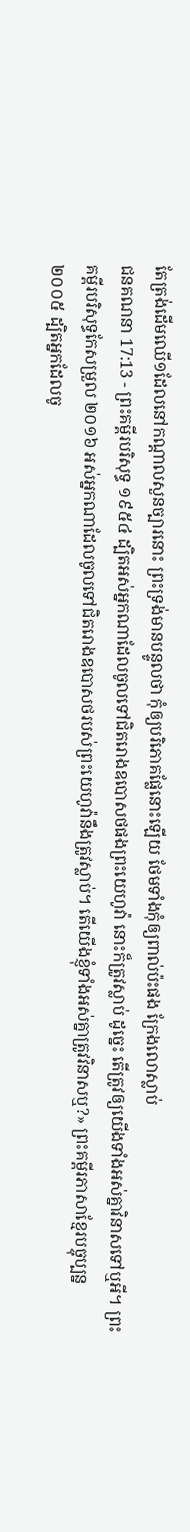តែត្រង់ដើមឈើ១ដែលនៅកណ្តាលសួនច្បារនោះ ព្រះទ្រង់មានបន្ទូលថា កុំឲ្យបរិភោគផ្លែនោះឡើយ ថែមទាំងកុំឲ្យពាល់ប៉ះផង ក្រែងលោស្លាប់
ជនគណនា 17:13 - ព្រះគម្ពីរបរិសុទ្ធ ១៩៥៤ ដ្បិតអស់អ្នកណាដែលចូលទៅជិតរោងឧបោសថផងព្រះយេហូវ៉ា នោះក៏ត្រូវស្លាប់ ដូច្នេះ តើត្រូវឲ្យយើងទាំងអស់គ្នាវិនាសទៅឬអី។ ព្រះគម្ពីរបរិសុទ្ធកែសម្រួល ២០១៦ អស់អ្នកណាដែលចូលទៅជិតរោងឧបោសថរបស់ព្រះយេហូវ៉ានឹងត្រូវស្លាប់។ តើយើងខ្ញុំទាំងអស់គ្នាត្រូវវិនាសឬ?» ព្រះគម្ពីរភាសាខ្មែរបច្ចុប្បន្ន ២០០៥ ដ្បិតអ្នកដែលចូ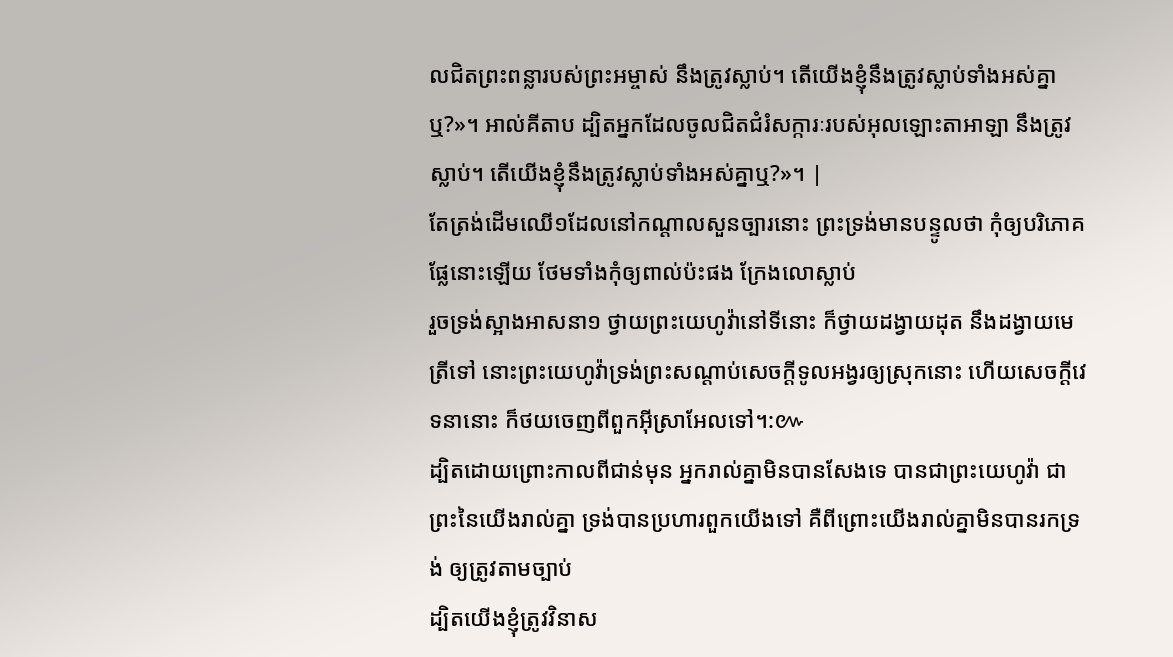លជិតព្រះពន្លារបស់ព្រះអម្ចាស់ នឹងត្រូវស្លាប់។ តើយើងខ្ញុំនឹងត្រូវស្លាប់ទាំងអស់គ្នាឬ?»។ អាល់គីតាប ដ្បិតអ្នកដែលចូលជិតជំរំសក្ការៈរបស់អុលឡោះតាអាឡា នឹងត្រូវស្លាប់។ តើយើងខ្ញុំនឹងត្រូវស្លាប់ទាំងអស់គ្នាឬ?»។ |
តែត្រង់ដើមឈើ១ដែលនៅកណ្តាលសួនច្បារនោះ ព្រះទ្រង់មានបន្ទូលថា កុំឲ្យបរិភោគផ្លែនោះឡើយ ថែមទាំងកុំឲ្យពាល់ប៉ះផង ក្រែងលោស្លាប់
រួចទ្រង់ស្អាងអាសនា១ ថ្វាយព្រះយេហូវ៉ានៅទីនោះ ក៏ថ្វាយដង្វាយដុត នឹងដង្វាយមេត្រីទៅ នោះព្រះយេហូវ៉ាទ្រង់ព្រះសណ្តាប់សេចក្ដីទូលអង្វរឲ្យស្រុកនោះ ហើយសេចក្ដីវេទនានោះ ក៏ថយចេញពីពួកអ៊ីស្រាអែលទៅ។:៚
ដ្បិតដោយព្រោះកាលពីជាន់មុន អ្នករាល់គ្នាមិនបានសែងទេ បានជាព្រះយេហូវ៉ា ជាព្រះនៃយើងរាល់គ្នា ទ្រង់បានប្រហារពួកយើងទៅ គឺពីព្រោះយើងរាល់គ្នាមិនបានរកទ្រង់ ឲ្យត្រូវតាមច្បាប់
ដ្បិតយើងខ្ញុំត្រូវវិនាស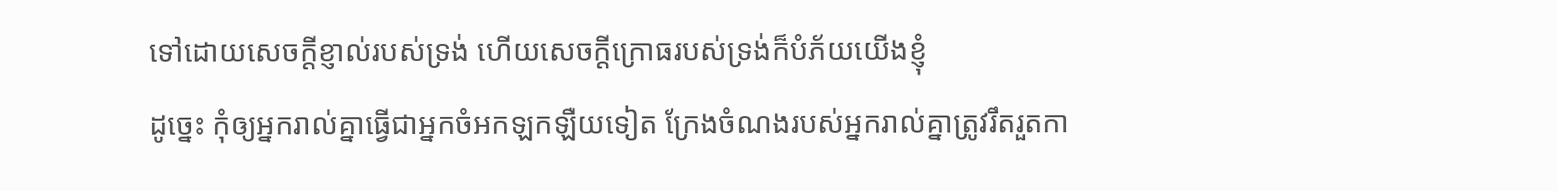ទៅដោយសេចក្ដីខ្ញាល់របស់ទ្រង់ ហើយសេចក្ដីក្រោធរបស់ទ្រង់ក៏បំភ័យយើងខ្ញុំ
ដូច្នេះ កុំឲ្យអ្នករាល់គ្នាធ្វើជាអ្នកចំអកឡកឡឺយទៀត ក្រែងចំណងរបស់អ្នករាល់គ្នាត្រូវរឹតរួតកា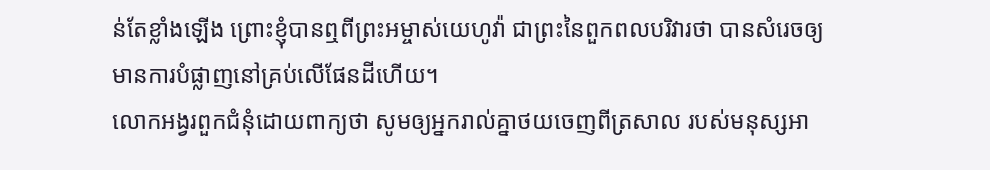ន់តែខ្លាំងឡើង ព្រោះខ្ញុំបានឮពីព្រះអម្ចាស់យេហូវ៉ា ជាព្រះនៃពួកពលបរិវារថា បានសំរេចឲ្យមានការបំផ្លាញនៅគ្រប់លើផែនដីហើយ។
លោកអង្វរពួកជំនុំដោយពាក្យថា សូមឲ្យអ្នករាល់គ្នាថយចេញពីត្រសាល របស់មនុស្សអា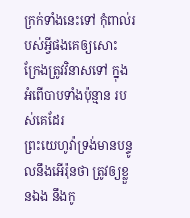ក្រក់ទាំងនេះទៅ កុំពាល់របស់អ្វីផងគេឲ្យសោះ ក្រែងត្រូវវិនាសទៅ ក្នុងអំពើបាបទាំងប៉ុន្មាន របស់គេដែរ
ព្រះយេហូវ៉ាទ្រង់មានបន្ទូលនឹងអើរ៉ុនថា ត្រូវឲ្យខ្លួនឯង នឹងកូ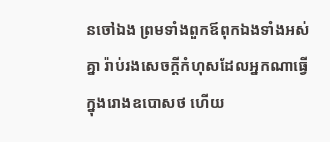នចៅឯង ព្រមទាំងពួកឪពុកឯងទាំងអស់គ្នា រ៉ាប់រងសេចក្ដីកំហុសដែលអ្នកណាធ្វើក្នុងរោងឧបោសថ ហើយ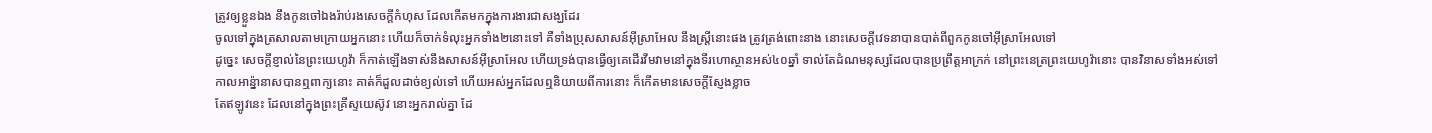ត្រូវឲ្យខ្លួនឯង នឹងកូនចៅឯងរ៉ាប់រងសេចក្ដីកំហុស ដែលកើតមកក្នុងការងារជាសង្ឃដែរ
ចូលទៅក្នុងត្រសាលតាមក្រោយអ្នកនោះ ហើយក៏ចាក់ទំលុះអ្នកទាំង២នោះទៅ គឺទាំងប្រុសសាសន៍អ៊ីស្រាអែល នឹងស្ត្រីនោះផង ត្រូវត្រង់ពោះនាង នោះសេចក្ដីវេទនាបានបាត់ពីពួកកូនចៅអ៊ីស្រាអែលទៅ
ដូច្នេះ សេចក្ដីខ្ញាល់នៃព្រះយេហូវ៉ា ក៏កាត់ឡើងទាស់នឹងសាសន៍អ៊ីស្រាអែល ហើយទ្រង់បានធ្វើឲ្យគេដើរវីមវាមនៅក្នុងទីរហោស្ថានអស់៤០ឆ្នាំ ទាល់តែដំណមនុស្សដែលបានប្រព្រឹត្តអាក្រក់ នៅព្រះនេត្រព្រះយេហូវ៉ានោះ បានវិនាសទាំងអស់ទៅ
កាលអាន៉្នានាសបានឮពាក្យនោះ គាត់ក៏ដួលដាច់ខ្យល់ទៅ ហើយអស់អ្នកដែលឮនិយាយពីការនោះ ក៏កើតមានសេចក្ដីស្ញែងខ្លាច
តែឥឡូវនេះ ដែលនៅក្នុងព្រះគ្រីស្ទយេស៊ូវ នោះអ្នករាល់គ្នា ដែ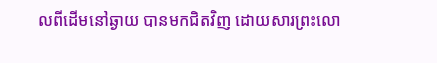លពីដើមនៅឆ្ងាយ បានមកជិតវិញ ដោយសារព្រះលោ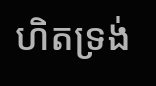ហិតទ្រង់